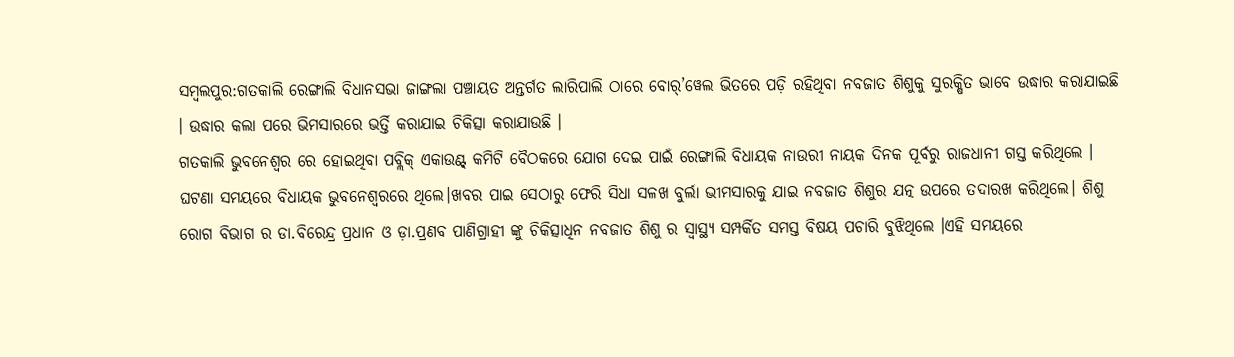ସମ୍ବଲପୁର:ଗତକାଲି ରେଙ୍ଗାଲି ବିଧାନସଭା ଜାଙ୍ଗଲା ପଞ୍ଚାୟତ ଅନ୍ତର୍ଗତ ଲାରିପାଲି ଠାରେ ବୋର୍’ୱେଲ ଭିତରେ ପଡ଼ି ରହିଥିବା ନବଜାତ ଶିଶୁକୁ ସୁରକ୍ଷିତ ଭାବେ ଉଦ୍ଧାର କରାଯାଇଛି । ଉଦ୍ଧାର କଲା ପରେ ଭିମସାରରେ ଭର୍ତ୍ତି କରାଯାଇ ଚିକିତ୍ସା କରାଯାଉଛି ।
ଗତକାଲି ଭୁବନେଶ୍ୱର ରେ ହୋଇଥିବା ପବ୍ଲିକ୍ ଏକାଉଣ୍ଟ୍ କମିଟି ବୈଠକରେ ଯୋଗ ଦେଇ ପାଇଁ ରେଙ୍ଗାଲି ବିଧାୟକ ନାଉରୀ ନାୟକ ଦିନକ ପୂର୍ବରୁ ରାଜଧାନୀ ଗସ୍ତ କରିଥିଲେ । ଘଟଣା ସମୟରେ ବିଧାୟକ ଭୁବନେଶ୍ୱରରେ ଥିଲେ।ଖବର ପାଇ ସେଠାରୁ ଫେରି ସିଧା ସଳଖ ବୁର୍ଲା ଭୀମସାରକୁ ଯାଇ ନବଜାତ ଶିଶୁର ଯତ୍ନ ଉପରେ ତଦାରଖ କରିଥିଲେ। ଶିଶୁ ରୋଗ ବିଭାଗ ର ଡା.ବିରେନ୍ଦ୍ର ପ୍ରଧାନ ଓ ଡ଼ା.ପ୍ରଣବ ପାଣିଗ୍ରାହୀ ଙ୍କୁ ଚିକିତ୍ସାଧିନ ନବଜାତ ଶିଶୁ ର ସ୍ଵାସ୍ଥ୍ୟ ସମ୍ପର୍କିତ ସମସ୍ତ ବିଷୟ ପଚାରି ବୁଝିଥିଲେ ।ଏହି ସମୟରେ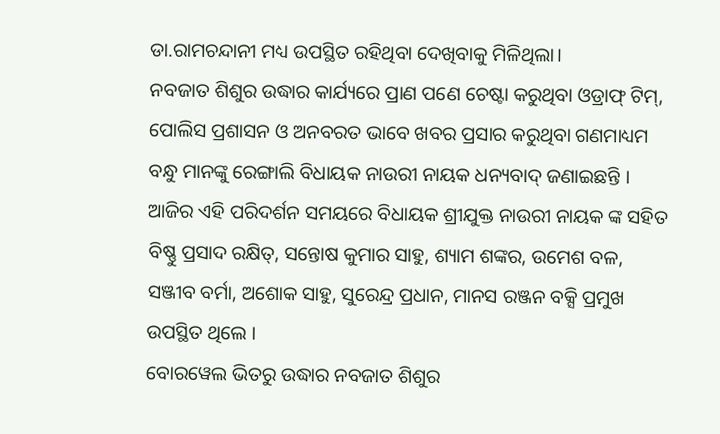ଡା.ରାମଚନ୍ଦାନୀ ମଧ୍ୟ ଉପସ୍ଥିତ ରହିଥିବା ଦେଖିବାକୁ ମିଳିଥିଲା।
ନବଜାତ ଶିଶୁର ଉଦ୍ଧାର କାର୍ଯ୍ୟରେ ପ୍ରାଣ ପଣେ ଚେଷ୍ଟା କରୁଥିବା ଓଡ୍ରାଫ୍ ଟିମ୍, ପୋଲିସ ପ୍ରଶାସନ ଓ ଅନବରତ ଭାବେ ଖବର ପ୍ରସାର କରୁଥିବା ଗଣମାଧ୍ୟମ ବନ୍ଧୁ ମାନଙ୍କୁ ରେଙ୍ଗାଲି ବିଧାୟକ ନାଉରୀ ନାୟକ ଧନ୍ୟବାଦ୍ ଜଣାଇଛନ୍ତି ।
ଆଜିର ଏହି ପରିଦର୍ଶନ ସମୟରେ ବିଧାୟକ ଶ୍ରୀଯୁକ୍ତ ନାଉରୀ ନାୟକ ଙ୍କ ସହିତ ବିଷ୍ଣୁ ପ୍ରସାଦ ରକ୍ଷିତ୍, ସନ୍ତୋଷ କୁମାର ସାହୁ, ଶ୍ୟାମ ଶଙ୍କର, ଉମେଶ ବଳ, ସଞ୍ଜୀବ ବର୍ମା, ଅଶୋକ ସାହୁ, ସୁରେନ୍ଦ୍ର ପ୍ରଧାନ, ମାନସ ରଞ୍ଜନ ବକ୍ସି ପ୍ରମୁଖ ଉପସ୍ଥିତ ଥିଲେ ।
ବୋରୱେଲ ଭିତରୁ ଉଦ୍ଧାର ନବଜାତ ଶିଶୁର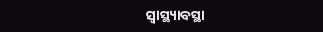ସ୍ୱାସ୍ଥ୍ୟାବସ୍ଥା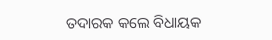ତଦାରକ କଲେ ବିଧାୟକ